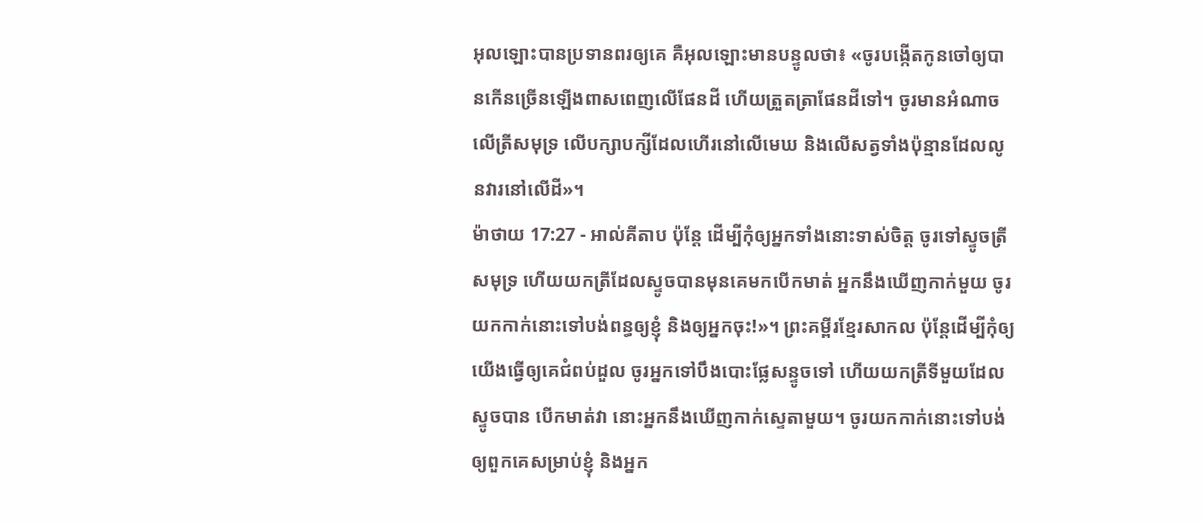អុលឡោះបានប្រទានពរឲ្យគេ គឺអុលឡោះមានបន្ទូលថា៖ «ចូរបង្កើតកូនចៅឲ្យបានកើនច្រើនឡើងពាសពេញលើផែនដី ហើយត្រួតត្រាផែនដីទៅ។ ចូរមានអំណាចលើត្រីសមុទ្រ លើបក្សាបក្សីដែលហើរនៅលើមេឃ និងលើសត្វទាំងប៉ុន្មានដែលលូនវារនៅលើដី»។
ម៉ាថាយ 17:27 - អាល់គីតាប ប៉ុន្ដែ ដើម្បីកុំឲ្យអ្នកទាំងនោះទាស់ចិត្ត ចូរទៅស្ទូចត្រីសមុទ្រ ហើយយកត្រីដែលស្ទូចបានមុនគេមកបើកមាត់ អ្នកនឹងឃើញកាក់មួយ ចូរយកកាក់នោះទៅបង់ពន្ធឲ្យខ្ញុំ និងឲ្យអ្នកចុះ!»។ ព្រះគម្ពីរខ្មែរសាកល ប៉ុន្តែដើម្បីកុំឲ្យយើងធ្វើឲ្យគេជំពប់ដួល ចូរអ្នកទៅបឹងបោះផ្លែសន្ទូចទៅ ហើយយកត្រីទីមួយដែលស្ទូចបាន បើកមាត់វា នោះអ្នកនឹងឃើញកាក់ស្ទេតាមួយ។ ចូរយកកាក់នោះទៅបង់ឲ្យពួកគេសម្រាប់ខ្ញុំ និងអ្នក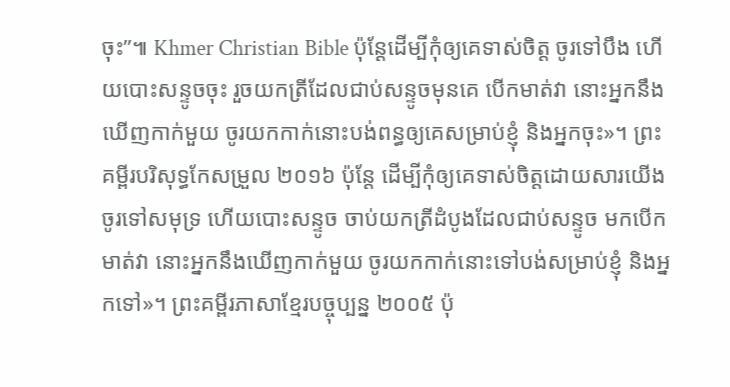ចុះ”៕ Khmer Christian Bible ប៉ុន្ដែដើម្បីកុំឲ្យគេទាស់ចិត្ដ ចូរទៅបឹង ហើយបោះសន្ទូចចុះ រួចយកត្រីដែលជាប់សន្ទូចមុនគេ បើកមាត់វា នោះអ្នកនឹងឃើញកាក់មួយ ចូរយកកាក់នោះបង់ពន្ធឲ្យគេសម្រាប់ខ្ញុំ និងអ្នកចុះ»។ ព្រះគម្ពីរបរិសុទ្ធកែសម្រួល ២០១៦ ប៉ុន្តែ ដើម្បីកុំឲ្យគេទាស់ចិត្តដោយសារយើង ចូរទៅសមុទ្រ ហើយបោះសន្ទូច ចាប់យកត្រីដំបូងដែលជាប់សន្ទូច មកបើកមាត់វា នោះអ្នកនឹងឃើញកាក់មួយ ចូរយកកាក់នោះទៅបង់សម្រាប់ខ្ញុំ និងអ្នកទៅ»។ ព្រះគម្ពីរភាសាខ្មែរបច្ចុប្បន្ន ២០០៥ ប៉ុ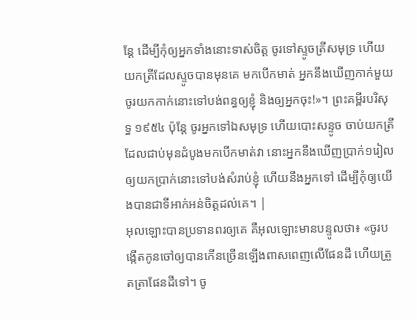ន្តែ ដើម្បីកុំឲ្យអ្នកទាំងនោះទាស់ចិត្ត ចូរទៅស្ទូចត្រីសមុទ្រ ហើយយកត្រីដែលស្ទូចបានមុនគេ មកបើកមាត់ អ្នកនឹងឃើញកាក់មួយ ចូរយកកាក់នោះទៅបង់ពន្ធឲ្យខ្ញុំ និងឲ្យអ្នកចុះ!»។ ព្រះគម្ពីរបរិសុទ្ធ ១៩៥៤ ប៉ុន្តែ ចូរអ្នកទៅឯសមុទ្រ ហើយបោះសន្ទូច ចាប់យកត្រីដែលជាប់មុនដំបូងមកបើកមាត់វា នោះអ្នកនឹងឃើញប្រាក់១រៀល ឲ្យយកប្រាក់នោះទៅបង់សំរាប់ខ្ញុំ ហើយនឹងអ្នកទៅ ដើម្បីកុំឲ្យយើងបានជាទីអាក់អន់ចិត្តដល់គេ។ |
អុលឡោះបានប្រទានពរឲ្យគេ គឺអុលឡោះមានបន្ទូលថា៖ «ចូរបង្កើតកូនចៅឲ្យបានកើនច្រើនឡើងពាសពេញលើផែនដី ហើយត្រួតត្រាផែនដីទៅ។ ចូ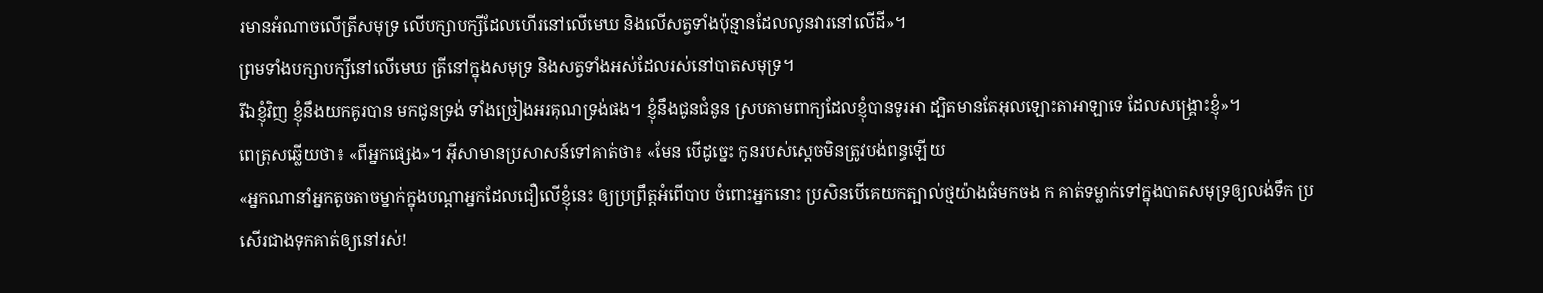រមានអំណាចលើត្រីសមុទ្រ លើបក្សាបក្សីដែលហើរនៅលើមេឃ និងលើសត្វទាំងប៉ុន្មានដែលលូនវារនៅលើដី»។
ព្រមទាំងបក្សាបក្សីនៅលើមេឃ ត្រីនៅក្នុងសមុទ្រ និងសត្វទាំងអស់ដែលរស់នៅបាតសមុទ្រ។
រីឯខ្ញុំវិញ ខ្ញុំនឹងយកគូរបាន មកជូនទ្រង់ ទាំងច្រៀងអរគុណទ្រង់ផង។ ខ្ញុំនឹងជូនជំនូន ស្របតាមពាក្យដែលខ្ញុំបានទូរអា ដ្បិតមានតែអុលឡោះតាអាឡាទេ ដែលសង្គ្រោះខ្ញុំ»។
ពេត្រុសឆ្លើយថា៖ «ពីអ្នកផ្សេង»។ អ៊ីសាមានប្រសាសន៍ទៅគាត់ថា៖ «មែន បើដូច្នេះ កូនរបស់ស្ដេចមិនត្រូវបង់ពន្ធឡើយ
«អ្នកណានាំអ្នកតូចតាចម្នាក់ក្នុងបណ្ដាអ្នកដែលជឿលើខ្ញុំនេះ ឲ្យប្រព្រឹត្ដអំពើបាប ចំពោះអ្នកនោះ ប្រសិនបើគេយកត្បាល់ថ្មយ៉ាងធំមកចង ក គាត់ទម្លាក់ទៅក្នុងបាតសមុទ្រឲ្យលង់ទឹក ប្រសើរជាងទុកគាត់ឲ្យនៅរស់!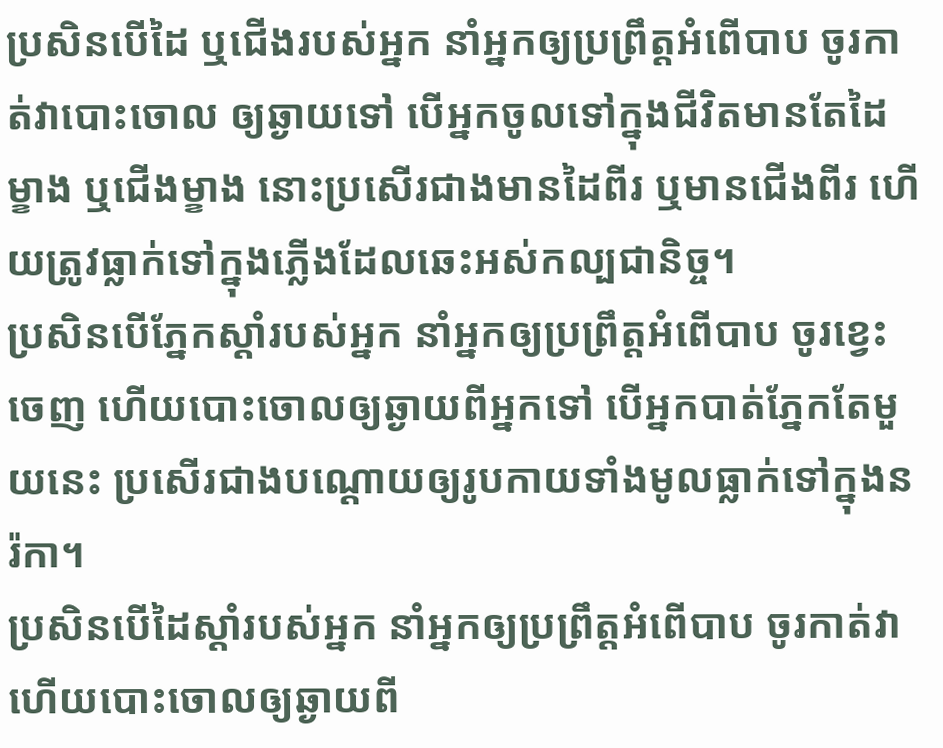ប្រសិនបើដៃ ឬជើងរបស់អ្នក នាំអ្នកឲ្យប្រព្រឹត្ដអំពើបាប ចូរកាត់វាបោះចោល ឲ្យឆ្ងាយទៅ បើអ្នកចូលទៅក្នុងជីវិតមានតែដៃម្ខាង ឬជើងម្ខាង នោះប្រសើរជាងមានដៃពីរ ឬមានជើងពីរ ហើយត្រូវធ្លាក់ទៅក្នុងភ្លើងដែលឆេះអស់កល្បជានិច្ច។
ប្រសិនបើភ្នែកស្ដាំរបស់អ្នក នាំអ្នកឲ្យប្រព្រឹត្ដអំពើបាប ចូរខ្វេះចេញ ហើយបោះចោលឲ្យឆ្ងាយពីអ្នកទៅ បើអ្នកបាត់ភ្នែកតែមួយនេះ ប្រសើរជាងបណ្ដោយឲ្យរូបកាយទាំងមូលធ្លាក់ទៅក្នុងនរ៉កា។
ប្រសិនបើដៃស្ដាំរបស់អ្នក នាំអ្នកឲ្យប្រព្រឹត្ដអំពើបាប ចូរកាត់វា ហើយបោះចោលឲ្យឆ្ងាយពី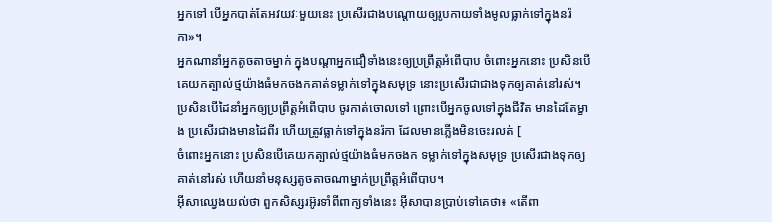អ្នកទៅ បើអ្នកបាត់តែអវយវៈមួយនេះ ប្រសើរជាងបណ្ដោយឲ្យរូបកាយទាំងមូលធ្លាក់ទៅក្នុងនរ៉កា»។
អ្នកណានាំអ្នកតូចតាចម្នាក់ ក្នុងបណ្ដាអ្នកជឿទាំងនេះឲ្យប្រព្រឹត្ដអំពើបាប ចំពោះអ្នកនោះ ប្រសិនបើគេយកត្បាល់ថ្មយ៉ាងធំមកចងកគាត់ទម្លាក់ទៅក្នុងសមុទ្រ នោះប្រសើរជាជាងទុកឲ្យគាត់នៅរស់។
ប្រសិនបើដៃនាំអ្នកឲ្យប្រព្រឹត្ដអំពើបាប ចូរកាត់ចោលទៅ ព្រោះបើអ្នកចូលទៅក្នុងជីវិត មានដៃតែម្ខាង ប្រសើរជាងមានដៃពីរ ហើយត្រូវធ្លាក់ទៅក្នុងនរ៉កា ដែលមានភ្លើងមិនចេះរលត់ [
ចំពោះអ្នកនោះ ប្រសិនបើគេយកត្បាល់ថ្មយ៉ាងធំមកចងក ទម្លាក់ទៅក្នុងសមុទ្រ ប្រសើរជាងទុកឲ្យគាត់នៅរស់ ហើយនាំមនុស្សតូចតាចណាម្នាក់ប្រព្រឹត្ដអំពើបាប។
អ៊ីសាឈ្វេងយល់ថា ពួកសិស្សរអ៊ូរទាំពីពាក្យទាំងនេះ អ៊ីសាបានប្រាប់ទៅគេថា៖ «តើពា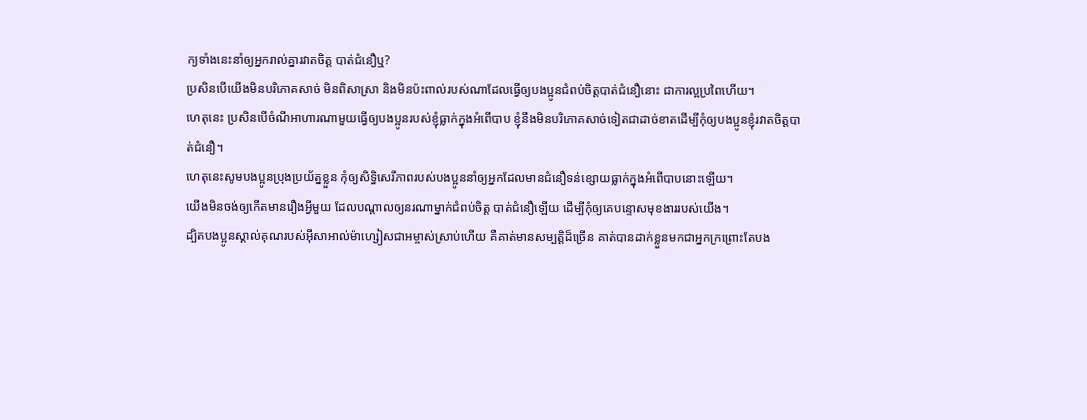ក្យទាំងនេះនាំឲ្យអ្នករាល់គ្នារវាតចិត្ដ បាត់ជំនឿឬ?
ប្រសិនបើយើងមិនបរិភោគសាច់ មិនពិសាស្រា និងមិនប៉ះពាល់របស់ណាដែលធ្វើឲ្យបងប្អូនជំពប់ចិត្ដបាត់ជំនឿនោះ ជាការល្អប្រពៃហើយ។
ហេតុនេះ ប្រសិនបើចំណីអាហារណាមួយធ្វើឲ្យបងប្អូនរបស់ខ្ញុំធ្លាក់ក្នុងអំពើបាប ខ្ញុំនឹងមិនបរិភោគសាច់ទៀតជាដាច់ខាតដើម្បីកុំឲ្យបងប្អូនខ្ញុំរវាតចិត្ដបាត់ជំនឿ។
ហេតុនេះសូមបងប្អូនប្រុងប្រយ័ត្នខ្លួន កុំឲ្យសិទ្ធិសេរីភាពរបស់បងប្អូននាំឲ្យអ្នកដែលមានជំនឿទន់ខ្សោយធ្លាក់ក្នុងអំពើបាបនោះឡើយ។
យើងមិនចង់ឲ្យកើតមានរឿងអ្វីមួយ ដែលបណ្ដាលឲ្យនរណាម្នាក់ជំពប់ចិត្ដ បាត់ជំនឿឡើយ ដើម្បីកុំឲ្យគេបន្ទោសមុខងាររបស់យើង។
ដ្បិតបងប្អូនស្គាល់គុណរបស់អ៊ីសាអាល់ម៉ាហ្សៀសជាអម្ចាស់ស្រាប់ហើយ គឺគាត់មានសម្បត្តិដ៏ច្រើន គាត់បានដាក់ខ្លួនមកជាអ្នកក្រព្រោះតែបង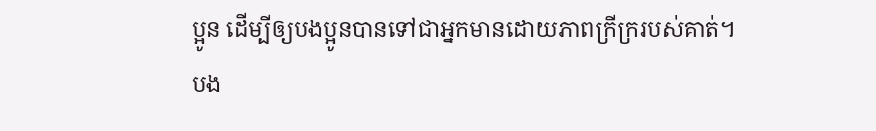ប្អូន ដើម្បីឲ្យបងប្អូនបានទៅជាអ្នកមានដោយភាពក្រីក្ររបស់គាត់។
បង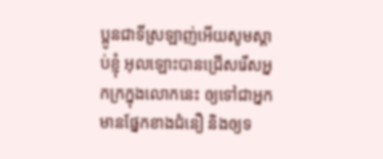ប្អូនជាទីស្រឡាញ់អើយសូមស្ដាប់ខ្ញុំ អុលឡោះបានជ្រើសរើសអ្នកក្រក្នុងលោកនេះ ឲ្យទៅជាអ្នកមានផ្នែកខាងជំនឿ និងឲ្យទ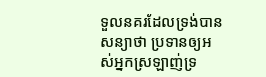ទួលនគរដែលទ្រង់បានសន្យាថា ប្រទានឲ្យអស់អ្នកស្រឡាញ់ទ្រ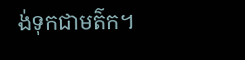ង់ទុកជាមត៌ក។